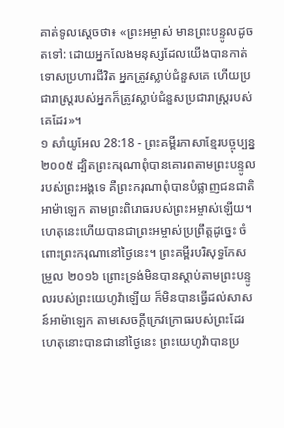គាត់ទូលស្ដេចថា៖ «ព្រះអម្ចាស់ មានព្រះបន្ទូលដូចតទៅ: ដោយអ្នកលែងមនុស្សដែលយើងបានកាត់ទោសប្រហារជីវិត អ្នកត្រូវស្លាប់ជំនួសគេ ហើយប្រជារាស្ត្ររបស់អ្នកក៏ត្រូវស្លាប់ជំនួសប្រជារាស្ត្ររបស់គេដែរ»។
១ សាំយូអែល 28:18 - ព្រះគម្ពីរភាសាខ្មែរបច្ចុប្បន្ន ២០០៥ ដ្បិតព្រះករុណាពុំបានគោរពតាមព្រះបន្ទូលរបស់ព្រះអង្គទេ គឺព្រះករុណាពុំបានបំផ្លាញជនជាតិអាម៉ាឡេក តាមព្រះពិរោធរបស់ព្រះអម្ចាស់ឡើយ។ ហេតុនេះហើយបានជាព្រះអម្ចាស់ប្រព្រឹត្តដូច្នេះ ចំពោះព្រះករុណានៅថ្ងៃនេះ។ ព្រះគម្ពីរបរិសុទ្ធកែសម្រួល ២០១៦ ព្រោះទ្រង់មិនបានស្តាប់តាមព្រះបន្ទូលរបស់ព្រះយេហូវ៉ាឡើយ ក៏មិនបានធ្វើដល់សាសន៍អាម៉ាឡេក តាមសេចក្ដីក្រេវក្រោធរបស់ព្រះដែរ ហេតុនោះបានជានៅថ្ងៃនេះ ព្រះយេហូវ៉ាបានប្រ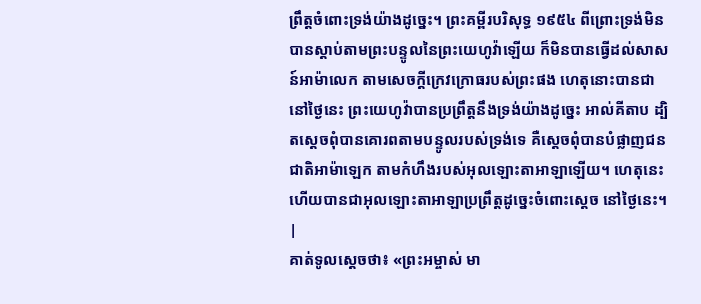ព្រឹត្តចំពោះទ្រង់យ៉ាងដូច្នេះ។ ព្រះគម្ពីរបរិសុទ្ធ ១៩៥៤ ពីព្រោះទ្រង់មិនបានស្តាប់តាមព្រះបន្ទូលនៃព្រះយេហូវ៉ាឡើយ ក៏មិនបានធ្វើដល់សាសន៍អាម៉ាលេក តាមសេចក្ដីក្រេវក្រោធរបស់ព្រះផង ហេតុនោះបានជានៅថ្ងៃនេះ ព្រះយេហូវ៉ាបានប្រព្រឹត្តនឹងទ្រង់យ៉ាងដូច្នេះ អាល់គីតាប ដ្បិតស្តេចពុំបានគោរពតាមបន្ទូលរបស់ទ្រង់ទេ គឺស្តេចពុំបានបំផ្លាញជនជាតិអាម៉ាឡេក តាមកំហឹងរបស់អុលឡោះតាអាឡាឡើយ។ ហេតុនេះហើយបានជាអុលឡោះតាអាឡាប្រព្រឹត្តដូច្នេះចំពោះស្តេច នៅថ្ងៃនេះ។ |
គាត់ទូលស្ដេចថា៖ «ព្រះអម្ចាស់ មា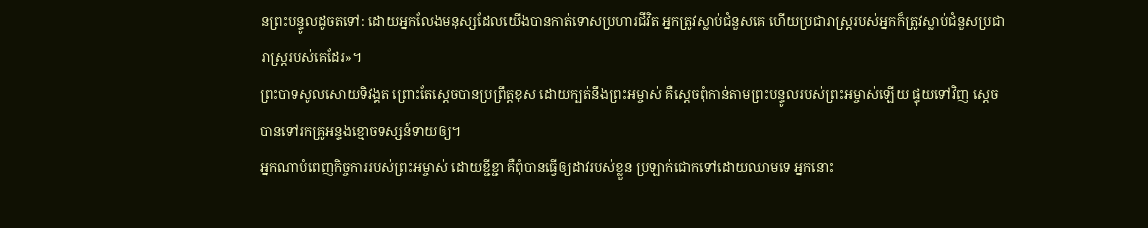នព្រះបន្ទូលដូចតទៅ: ដោយអ្នកលែងមនុស្សដែលយើងបានកាត់ទោសប្រហារជីវិត អ្នកត្រូវស្លាប់ជំនួសគេ ហើយប្រជារាស្ត្ររបស់អ្នកក៏ត្រូវស្លាប់ជំនួសប្រជារាស្ត្ររបស់គេដែរ»។
ព្រះបាទសូលសោយទិវង្គត ព្រោះតែស្ដេចបានប្រព្រឹត្តខុស ដោយក្បត់នឹងព្រះអម្ចាស់ គឺស្ដេចពុំកាន់តាមព្រះបន្ទូលរបស់ព្រះអម្ចាស់ឡើយ ផ្ទុយទៅវិញ ស្ដេចបានទៅរកគ្រូអន្ទងខ្មោចទស្សន៍ទាយឲ្យ។
អ្នកណាបំពេញកិច្ចការរបស់ព្រះអម្ចាស់ ដោយខ្ជីខ្ជា គឺពុំបានធ្វើឲ្យដាវរបស់ខ្លួន ប្រឡាក់ជោកទៅដោយឈាមទេ អ្នកនោះ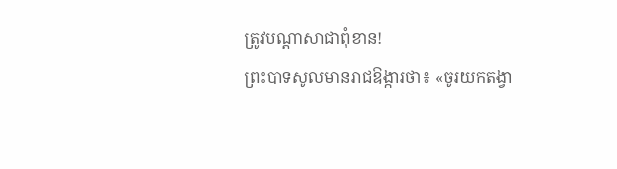ត្រូវបណ្ដាសាជាពុំខាន!
ព្រះបាទសូលមានរាជឱង្ការថា៖ «ចូរយកតង្វា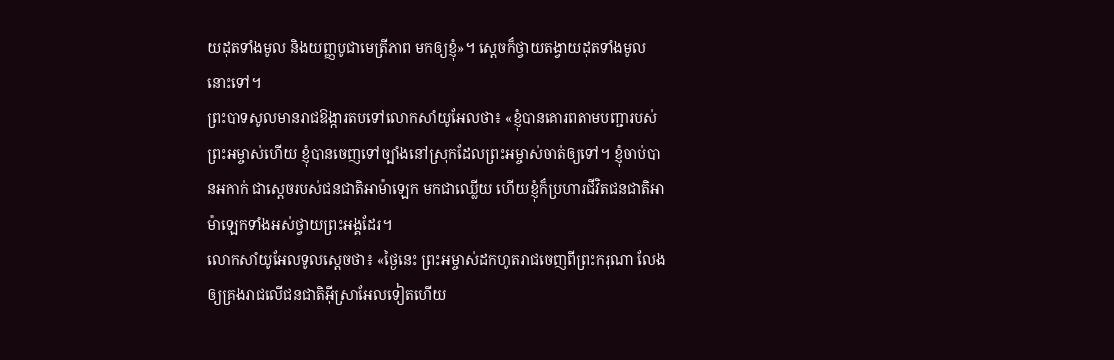យដុតទាំងមូល និងយញ្ញបូជាមេត្រីភាព មកឲ្យខ្ញុំ»។ ស្ដេចក៏ថ្វាយតង្វាយដុតទាំងមូលនោះទៅ។
ព្រះបាទសូលមានរាជឱង្ការតបទៅលោកសាំយូអែលថា៖ «ខ្ញុំបានគោរពតាមបញ្ជារបស់ព្រះអម្ចាស់ហើយ ខ្ញុំបានចេញទៅច្បាំងនៅស្រុកដែលព្រះអម្ចាស់ចាត់ឲ្យទៅ។ ខ្ញុំចាប់បានអកាក់ ជាស្ដេចរបស់ជនជាតិអាម៉ាឡេក មកជាឈ្លើយ ហើយខ្ញុំក៏ប្រហារជីវិតជនជាតិអាម៉ាឡេកទាំងអស់ថ្វាយព្រះអង្គដែរ។
លោកសាំយូអែលទូលស្ដេចថា៖ «ថ្ងៃនេះ ព្រះអម្ចាស់ដកហូតរាជចេញពីព្រះករុណា លែងឲ្យគ្រងរាជលើជនជាតិអ៊ីស្រាអែលទៀតហើយ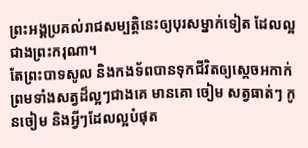ព្រះអង្គប្រគល់រាជសម្បត្តិនេះឲ្យបុរសម្នាក់ទៀត ដែលល្អជាងព្រះករុណា។
តែព្រះបាទសូល និងកងទ័ពបានទុកជីវិតឲ្យស្ដេចអកាក់ ព្រមទាំងសត្វដ៏ល្អៗជាងគេ មានគោ ចៀម សត្វធាត់ៗ កូនចៀម និងអ្វីៗដែលល្អបំផុត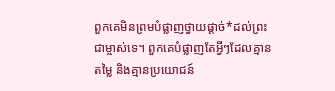ពួកគេមិនព្រមបំផ្លាញថ្វាយផ្ដាច់*ដល់ព្រះជាម្ចាស់ទេ។ ពួកគេបំផ្លាញតែអ្វីៗដែលគ្មានតម្លៃ និងគ្មានប្រយោជន៍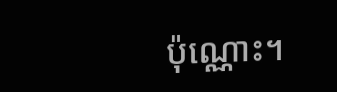ប៉ុណ្ណោះ។